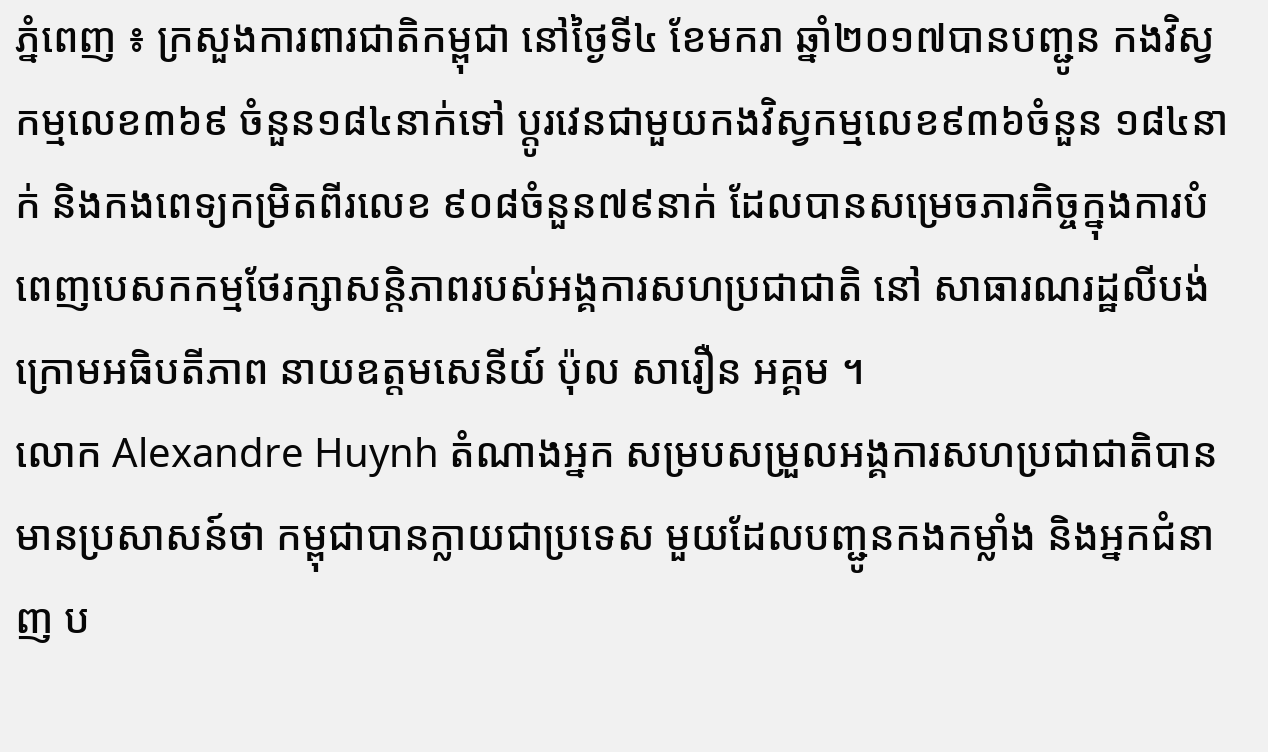ភ្នំពេញ ៖ ក្រសួងការពារជាតិកម្ពុជា នៅថ្ងៃទី៤ ខែមករា ឆ្នាំ២០១៧បានបញ្ជូន កងវិស្វកម្មលេខ៣៦៩ ចំនួន១៨៤នាក់ទៅ ប្តូរវេនជាមួយកងវិស្វកម្មលេខ៩៣៦ចំនួន ១៨៤នាក់ និងកងពេទ្យកម្រិតពីរលេខ ៩០៨ចំនួន៧៩នាក់ ដែលបានសម្រេចភារកិច្ចក្នុងការបំពេញបេសកកម្មថែរក្សាសន្តិភាពរបស់អង្គការសហប្រជាជាតិ នៅ សាធារណរដ្ឋលីបង់ ក្រោមអធិបតីភាព នាយឧត្តមសេនីយ៍ ប៉ុល សារឿន អគ្គម ។
លោក Alexandre Huynh តំណាងអ្នក សម្របសម្រួលអង្គការសហប្រជាជាតិបាន មានប្រសាសន៍ថា កម្ពុជាបានក្លាយជាប្រទេស មួយដែលបញ្ជូនកងកម្លាំង និងអ្នកជំនាញ ប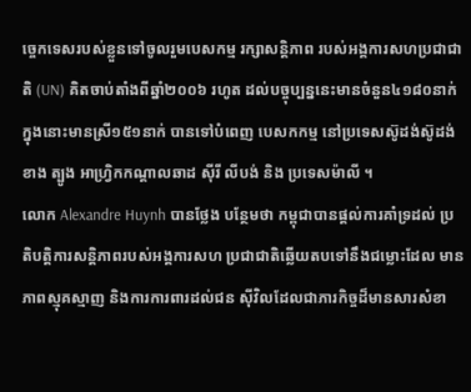ច្ចេកទេសរបស់ខ្លួនទៅចូលរួមបេសកម្ម រក្សាសន្តិភាព របស់អង្គការសហប្រជាជាតិ (UN) គិតចាប់តាំងពីឆ្នាំ២០០៦ រហូត ដល់បច្ចុប្បន្ននេះមានចំនួន៤១៨០នាក់ ក្នុងនោះមានស្រី១៥១នាក់ បានទៅបំពេញ បេសកកម្ម នៅប្រទេសស៊ូដង់ស៊ូដង់ខាង ត្បូង អាហ្រ្វិកកណ្តាលឆាដ ស៊ីរី លីបង់ និង ប្រទេសម៉ាលី ។
លោក Alexandre Huynh បានថ្លែង បន្ថែមថា កម្ពុជាបានផ្តល់ការគាំទ្រដល់ ប្រតិបត្តិការសន្តិភាពរបស់អង្គការសហ ប្រជាជាតិឆ្លើយតបទៅនឹងជម្លោះដែល មានភាពស្មុគស្មាញ និងការការពារដល់ជន ស៊ីវិលដែលជាភារកិច្ចដ៏មានសារសំខា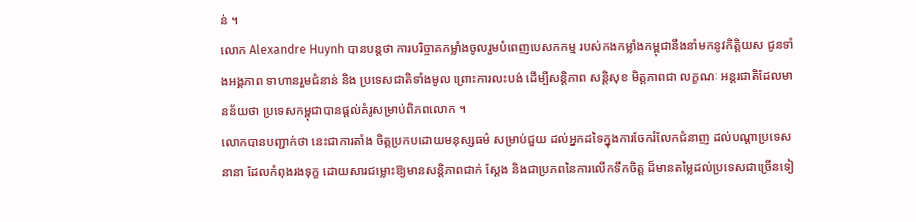ន់ ។
លោក Alexandre Huynh បានបន្តថា ការបរិច្ចាគកម្លាំងចូលរួមបំពេញបេសកកម្ម របស់កងកម្លាំងកម្ពុជានឹងនាំមកនូវកិត្តិយស ជូនទាំងអង្គភាព ទាហានរួមជំនាន់ និង ប្រទេសជាតិទាំងមូល ព្រោះការលះបង់ ដើម្បីសន្តិភាព សន្តិសុខ មិត្តភាពជា លក្ខណៈ អន្តរជាតិដែលមានន័យថា ប្រទេសកម្ពុជាបានផ្តល់គំរូសម្រាប់ពិភពលោក ។
លោកបានបញ្ជាក់ថា នេះជាការតាំង ចិត្តប្រកបដោយមនុស្សធម៌ សម្រាប់ជួយ ដល់អ្នកដទៃក្នុងការចែករំលែកជំនាញ ដល់បណ្តាប្រទេសនានា ដែលកំពុងរងទុក្ខ ដោយសារជម្លោះឱ្យមានសន្តិភាពជាក់ ស្តែង និងជាប្រភពនៃការលើកទឹកចិត្ត ដ៏មានតម្លៃដល់ប្រទេសជាច្រើនទៀ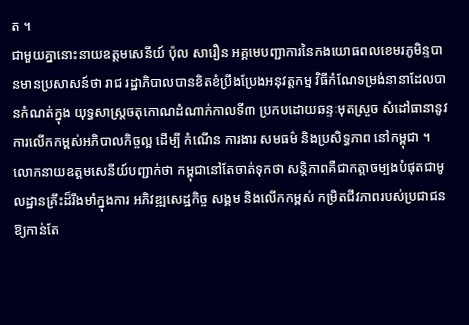ត ។
ជាមួយគ្នានោះនាយឧត្តមសេនីយ៍ ប៉ុល សារឿន អគ្គមេបញ្ជាការនៃកងយោធពលខេមរភូមិន្ទបានមានប្រសាសន៍ថា រាជ រដ្ឋាភិបាលបានខិតខំប្រឹងប្រែងអនុវត្តកម្ម វិធីកំណែទម្រង់នានាដែលបានកំណត់ក្នុង យុទ្ធសាស្រ្តចតុកោណដំណាក់កាលទី៣ ប្រកបដោយឆន្ទៈមុតស្រួច សំដៅធានានូវ ការលើកកម្ពស់អភិបាលកិច្ចល្អ ដើម្បី កំណើន ការងារ សមធម៌ និងប្រសិទ្ធភាព នៅកម្ពុជា ។
លោកនាយឧត្តមសេនីយ៍បញ្ជាក់ថា កម្ពុជានៅតែចាត់ទុកថា សន្តិភាពគឺជាកត្តាចម្បងបំផុតជាមូលដ្ឋានគ្រឹះដ៏រឹងមាំក្នុងការ អភិវឌ្ឍសេដ្ឋកិច្ច សង្គម និងលើកកម្ពស់ កម្រិតជីវភាពរបស់ប្រជាជនឱ្យកាន់តែ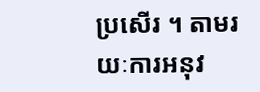ប្រសើរ ។ តាមរយៈការអនុវ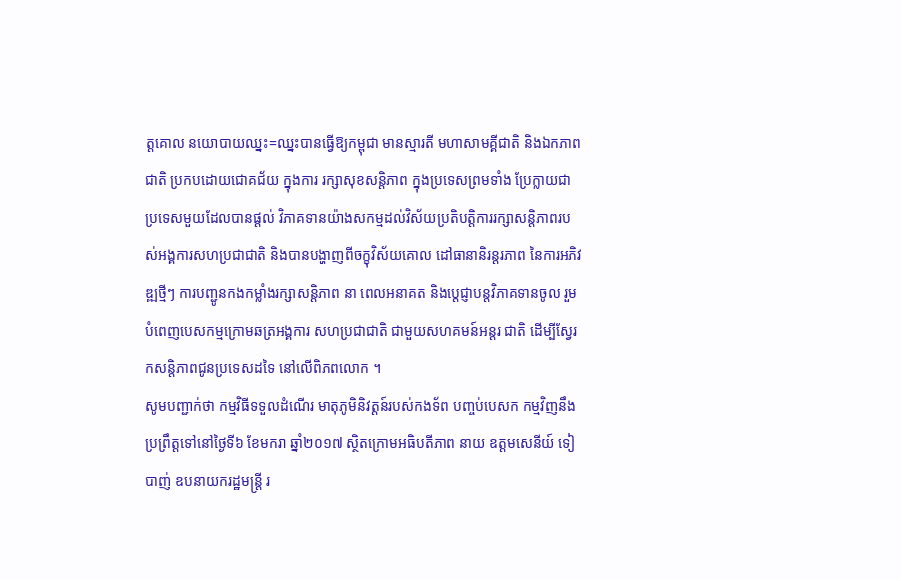ត្តគោល នយោបាយឈ្នះ=ឈ្នះបានធ្វើឱ្យកម្ពុជា មានស្មារតី មហាសាមគ្គីជាតិ និងឯកភាព ជាតិ ប្រកបដោយជោគជ័យ ក្នុងការ រក្សាសុខសន្តិភាព ក្នុងប្រទេសព្រមទាំង ប្រែក្លាយជា ប្រទេសមួយដែលបានផ្តល់ វិភាគទានយ៉ាងសកម្មដល់វិស័យប្រតិបត្តិការរក្សាសន្តិភាពរបស់អង្គការសហប្រជាជាតិ និងបានបង្ហាញពីចក្ខុវិស័យគោល ដៅធានានិរន្តរភាព នៃការអភិវឌ្ឍថ្មីៗ ការបញ្ជូនកងកម្លាំងរក្សាសន្តិភាព នា ពេលអនាគត និងប្តេជ្ញាបន្តវិភាគទានចូល រួមបំពេញបេសកម្មក្រោមឆត្រអង្គការ សហប្រជាជាតិ ជាមួយសហគមន៍អន្តរ ជាតិ ដើម្បីស្វែរកសន្តិភាពជូនប្រទេសដទៃ នៅលើពិភពលោក ។
សូមបញ្ជាក់ថា កម្មវិធីទទួលដំណើរ មាតុភូមិនិវត្តន៍របស់កងទ័ព បញ្ចប់បេសក កម្មវិញនឹងប្រព្រឹត្តទៅនៅថ្ងៃទី៦ ខែមករា ឆ្នាំ២០១៧ ស្ថិតក្រោមអធិបតីភាព នាយ ឧត្តមសេនីយ៍ ទៀ បាញ់ ឧបនាយករដ្ឋមន្ត្រី រ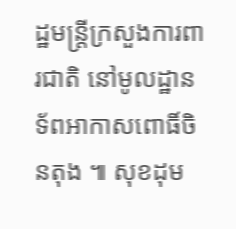ដ្ឋមន្ត្រីក្រសួងការពារជាតិ នៅមូលដ្ឋាន ទ័ពអាកាសពោធិ៍ចិនតុង ៕ សុខដុម